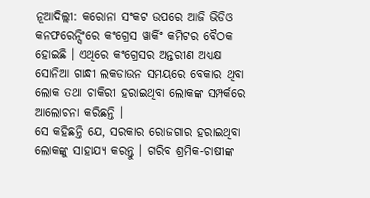ନୂଆଦିଲ୍ଲୀ: କରୋନା ସଂକଟ ଉପରେ ଆଜି ଭିଡିଓ କନଫରେନ୍ସିଂରେ କଂଗ୍ରେସ ୱାର୍କିଂ କମିଟର ବୈଠକ ହୋଇଛି । ଏଥିରେ କଂଗ୍ରେସର ଅନ୍ତରୀଣ ଅଧ୍ୟକ୍ଷ ସୋନିଆ ଗାନ୍ଧୀ ଲକଡାଉନ ସମୟରେ ବେକାର ଥିବା ଲୋକ ତଥା ଚାକିରୀ ହରାଇଥିବା ଲୋକଙ୍କ ସମ୍ପର୍କରେ ଆଲୋଚନା କରିଛନ୍ତି ।
ସେ କହିଛନ୍ତି ଯେ, ସରକାର ରୋଜଗାର ହରାଇଥିବା ଲୋକଙ୍କୁ ସାହାଯ୍ୟ କରନ୍ତୁ । ଗରିବ ଶ୍ରମିକ-ଚାଷୀଙ୍କ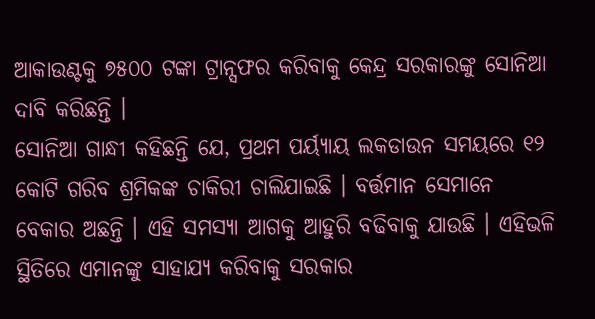ଆକାଉଣ୍ଟକୁ ୭୫୦୦ ଟଙ୍କା ଟ୍ରାନ୍ସଫର କରିବାକୁ କେନ୍ଦ୍ର ସରକାରଙ୍କୁ ସୋନିଆ ଦାବି କରିଛନ୍ତି ।
ସୋନିଆ ଗାନ୍ଧୀ କହିଛନ୍ତି ଯେ, ପ୍ରଥମ ପର୍ୟ୍ୟାୟ ଲକଡାଉନ ସମୟରେ ୧୨ କୋଟି ଗରିବ ଶ୍ରମିକଙ୍କ ଚାକିରୀ ଚାଲିଯାଇଛି । ବର୍ତ୍ତମାନ ସେମାନେ ବେକାର ଅଛନ୍ତି । ଏହି ସମସ୍ୟା ଆଗକୁ ଆହୁରି ବଢିବାକୁ ଯାଉଛି । ଏହିଭଳି ସ୍ଥିତିରେ ଏମାନଙ୍କୁ ସାହାଯ୍ୟ କରିବାକୁ ସରକାର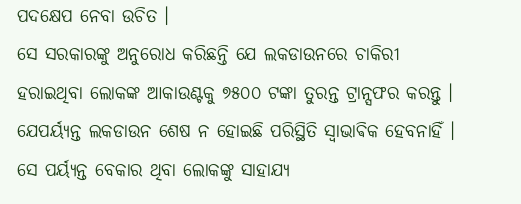ପଦକ୍ଷେପ ନେବା ଉଚିତ ।
ସେ ସରକାରଙ୍କୁ ଅନୁରୋଧ କରିଛନ୍ତି ଯେ ଲକଡାଉନରେ ଚାକିରୀ ହରାଇଥିବା ଲୋକଙ୍କ ଆକାଉଣ୍ଟକୁ ୭୫୦୦ ଟଙ୍କା ତୁରନ୍ତ ଟ୍ରାନ୍ସଫର କରନ୍ତୁ । ଯେପର୍ୟ୍ୟନ୍ତ ଲକଡାଉନ ଶେଷ ନ ହୋଇଛି ପରିସ୍ଥିତି ସ୍ଵାଭାଵିକ ହେବନାହିଁ । ସେ ପର୍ୟ୍ୟନ୍ତ ବେକାର ଥିବା ଲୋକଙ୍କୁ ସାହାଯ୍ୟ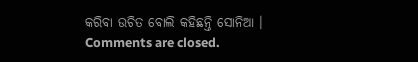କରିବା ଉଚିତ ବୋଲି କହିଛନ୍ତି ସୋନିଆ ।
Comments are closed.